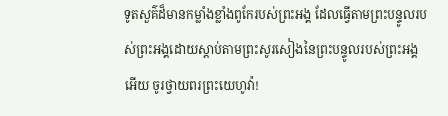ទូតសួគ៌ដ៏មានកម្លាំងខ្លាំងពូកែរបស់ព្រះអង្គ ដែលធ្វើតាមព្រះបន្ទូលរបស់ព្រះអង្គដោយស្ដាប់តាមព្រះសូរសៀងនៃព្រះបន្ទូលរបស់ព្រះអង្គអើយ ចូរថ្វាយពរព្រះយេហូវ៉ា!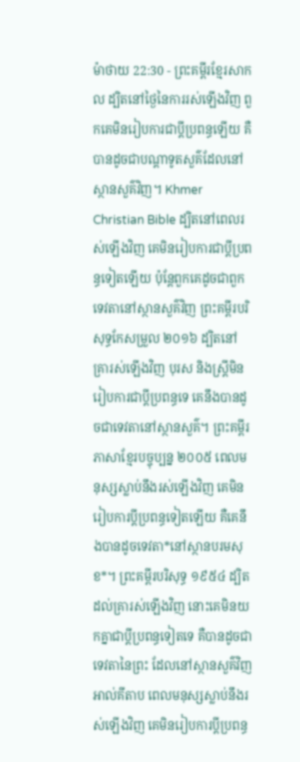ម៉ាថាយ 22:30 - ព្រះគម្ពីរខ្មែរសាកល ដ្បិតនៅថ្ងៃនៃការរស់ឡើងវិញ ពួកគេមិនរៀបការជាប្ដីប្រពន្ធឡើយ គឺបានដូចជាបណ្ដាទូតសួគ៌ដែលនៅស្ថានសួគ៌វិញ។ Khmer Christian Bible ដ្បិតនៅពេលរស់ឡើងវិញ គេមិនរៀបការជាប្ដីប្រពន្ធទៀតឡើយ ប៉ុន្ដែពួកគេដូចជាពួកទេវតានៅស្ថានសួគ៌វិញ ព្រះគម្ពីរបរិសុទ្ធកែសម្រួល ២០១៦ ដ្បិតនៅគ្រារស់ឡើងវិញ បុរស និងស្ត្រីមិនរៀបការជាប្តីប្រពន្ធទេ គេនឹងបានដូចជាទេវតានៅស្ថានសួគ៌។ ព្រះគម្ពីរភាសាខ្មែរបច្ចុប្បន្ន ២០០៥ ពេលមនុស្សស្លាប់នឹងរស់ឡើងវិញ គេមិនរៀបការប្ដីប្រពន្ធទៀតឡើយ គឺគេនឹងបានដូចទេវតា*នៅស្ថានបរមសុខ*។ ព្រះគម្ពីរបរិសុទ្ធ ១៩៥៤ ដ្បិតដល់គ្រារស់ឡើងវិញ នោះគេមិនយកគ្នាជាប្ដីប្រពន្ធទៀតទេ គឺបានដូចជាទេវតានៃព្រះ ដែលនៅស្ថានសួគ៌វិញ អាល់គីតាប ពេលមនុស្សស្លាប់នឹងរស់ឡើងវិញ គេមិនរៀបការប្ដីប្រពន្ធ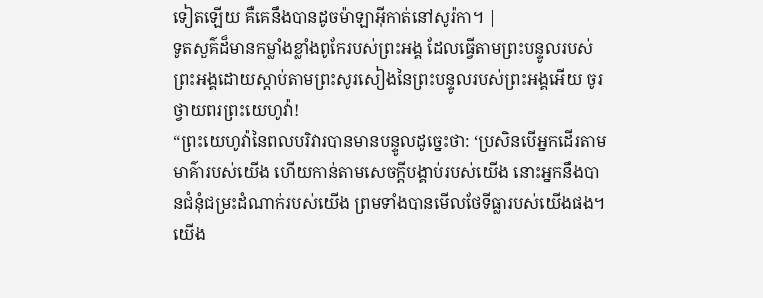ទៀតឡើយ គឺគេនឹងបានដូចម៉ាឡាអ៊ីកាត់នៅសូរ៉កា។ |
ទូតសួគ៌ដ៏មានកម្លាំងខ្លាំងពូកែរបស់ព្រះអង្គ ដែលធ្វើតាមព្រះបន្ទូលរបស់ព្រះអង្គដោយស្ដាប់តាមព្រះសូរសៀងនៃព្រះបន្ទូលរបស់ព្រះអង្គអើយ ចូរថ្វាយពរព្រះយេហូវ៉ា!
“ព្រះយេហូវ៉ានៃពលបរិវារបានមានបន្ទូលដូច្នេះថា: ‘ប្រសិនបើអ្នកដើរតាមមាគ៌ារបស់យើង ហើយកាន់តាមសេចក្ដីបង្គាប់របស់យើង នោះអ្នកនឹងបានជំនុំជម្រះដំណាក់របស់យើង ព្រមទាំងបានមើលថែទីធ្លារបស់យើងផង។ យើង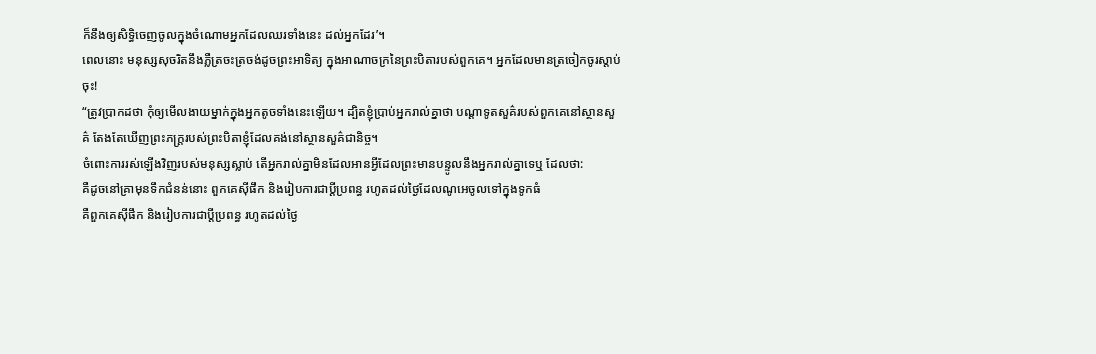ក៏នឹងឲ្យសិទ្ធិចេញចូលក្នុងចំណោមអ្នកដែលឈរទាំងនេះ ដល់អ្នកដែរ’។
ពេលនោះ មនុស្សសុចរិតនឹងភ្លឺត្រចះត្រចង់ដូចព្រះអាទិត្យ ក្នុងអាណាចក្រនៃព្រះបិតារបស់ពួកគេ។ អ្នកដែលមានត្រចៀកចូរស្ដាប់ចុះ!
“ត្រូវប្រាកដថា កុំឲ្យមើលងាយម្នាក់ក្នុងអ្នកតូចទាំងនេះឡើយ។ ដ្បិតខ្ញុំប្រាប់អ្នករាល់គ្នាថា បណ្ដាទូតសួគ៌របស់ពួកគេនៅស្ថានសួគ៌ តែងតែឃើញព្រះភក្ត្ររបស់ព្រះបិតាខ្ញុំដែលគង់នៅស្ថានសួគ៌ជានិច្ច។
ចំពោះការរស់ឡើងវិញរបស់មនុស្សស្លាប់ តើអ្នករាល់គ្នាមិនដែលអានអ្វីដែលព្រះមានបន្ទូលនឹងអ្នករាល់គ្នាទេឬ ដែលថា:
គឺដូចនៅគ្រាមុនទឹកជំនន់នោះ ពួកគេស៊ីផឹក និងរៀបការជាប្ដីប្រពន្ធ រហូតដល់ថ្ងៃដែលណូអេចូលទៅក្នុងទូកធំ
គឺពួកគេស៊ីផឹក និងរៀបការជាប្ដីប្រពន្ធ រហូតដល់ថ្ងៃ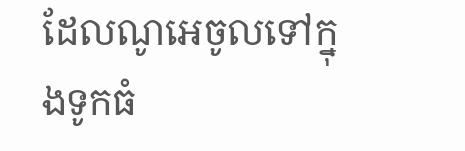ដែលណូអេចូលទៅក្នុងទូកធំ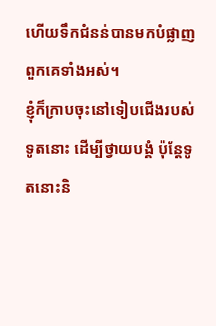ហើយទឹកជំនន់បានមកបំផ្លាញពួកគេទាំងអស់។
ខ្ញុំក៏ក្រាបចុះនៅទៀបជើងរបស់ទូតនោះ ដើម្បីថ្វាយបង្គំ ប៉ុន្តែទូតនោះនិ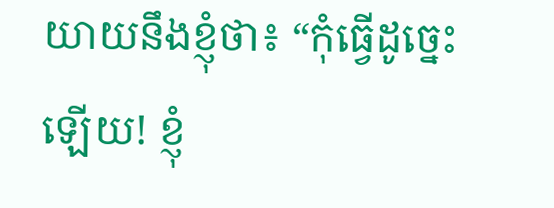យាយនឹងខ្ញុំថា៖ “កុំធ្វើដូច្នេះឡើយ! ខ្ញុំ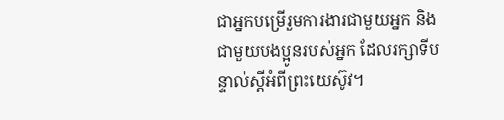ជាអ្នកបម្រើរួមការងារជាមួយអ្នក និងជាមួយបងប្អូនរបស់អ្នក ដែលរក្សាទីបន្ទាល់ស្ដីអំពីព្រះយេស៊ូវ។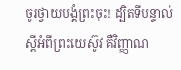ចូរថ្វាយបង្គំព្រះចុះ! ដ្បិតទីបន្ទាល់ស្ដីអំពីព្រះយេស៊ូវ គឺវិញ្ញាណ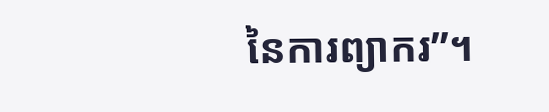នៃការព្យាករ”។